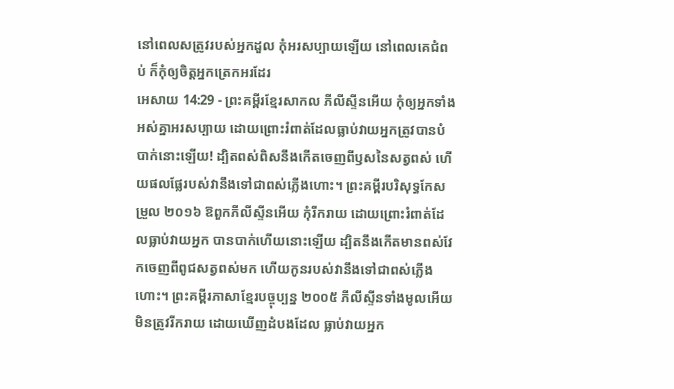នៅពេលសត្រូវរបស់អ្នកដួល កុំអរសប្បាយឡើយ នៅពេលគេជំពប់ ក៏កុំឲ្យចិត្តអ្នកត្រេកអរដែរ
អេសាយ 14:29 - ព្រះគម្ពីរខ្មែរសាកល ភីលីស្ទីនអើយ កុំឲ្យអ្នកទាំងអស់គ្នាអរសប្បាយ ដោយព្រោះរំពាត់ដែលធ្លាប់វាយអ្នកត្រូវបានបំបាក់នោះឡើយ! ដ្បិតពស់ពិសនឹងកើតចេញពីឫសនៃសត្វពស់ ហើយផលផ្លែរបស់វានឹងទៅជាពស់ភ្លើងហោះ។ ព្រះគម្ពីរបរិសុទ្ធកែសម្រួល ២០១៦ ឱពួកភីលីស្ទីនអើយ កុំរីករាយ ដោយព្រោះរំពាត់ដែលធ្លាប់វាយអ្នក បានបាក់ហើយនោះឡើយ ដ្បិតនឹងកើតមានពស់វែកចេញពីពូជសត្វពស់មក ហើយកូនរបស់វានឹងទៅជាពស់ភ្លើងហោះ។ ព្រះគម្ពីរភាសាខ្មែរបច្ចុប្បន្ន ២០០៥ ភីលីស្ទីនទាំងមូលអើយ មិនត្រូវរីករាយ ដោយឃើញដំបងដែល ធ្លាប់វាយអ្នក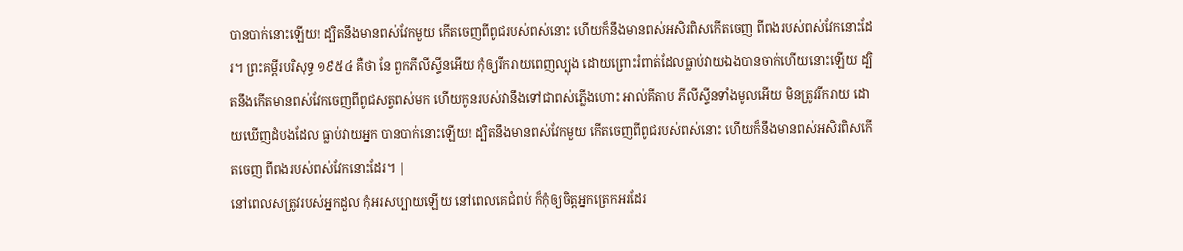បានបាក់នោះឡើយ! ដ្បិតនឹងមានពស់វែកមួយ កើតចេញពីពូជរបស់ពស់នោះ ហើយក៏នឹងមានពស់អសិរពិសកើតចេញ ពីពងរបស់ពស់វែកនោះដែរ។ ព្រះគម្ពីរបរិសុទ្ធ ១៩៥៤ គឺថា នែ ពួកភីលីស្ទីនអើយ កុំឲ្យរីករាយពេញល្បុង ដោយព្រោះរំពាត់ដែលធ្លាប់វាយឯងបានចាក់ហើយនោះឡើយ ដ្បិតនឹងកើតមានពស់វែកចេញពីពូជសត្វពស់មក ហើយកូនរបស់វានឹងទៅជាពស់ភ្លើងហោះ អាល់គីតាប ភីលីស្ទីនទាំងមូលអើយ មិនត្រូវរីករាយ ដោយឃើញដំបងដែល ធ្លាប់វាយអ្នក បានបាក់នោះឡើយ! ដ្បិតនឹងមានពស់វែកមួយ កើតចេញពីពូជរបស់ពស់នោះ ហើយក៏នឹងមានពស់អសិរពិសកើតចេញ ពីពងរបស់ពស់វែកនោះដែរ។ |
នៅពេលសត្រូវរបស់អ្នកដួល កុំអរសប្បាយឡើយ នៅពេលគេជំពប់ ក៏កុំឲ្យចិត្តអ្នកត្រេកអរដែរ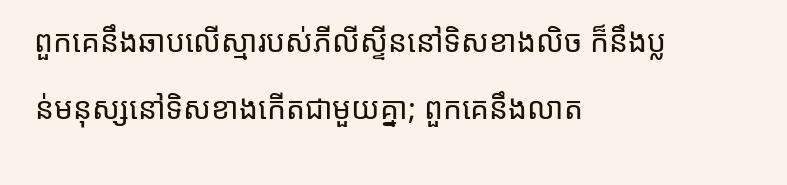ពួកគេនឹងឆាបលើស្មារបស់ភីលីស្ទីននៅទិសខាងលិច ក៏នឹងប្លន់មនុស្សនៅទិសខាងកើតជាមួយគ្នា; ពួកគេនឹងលាត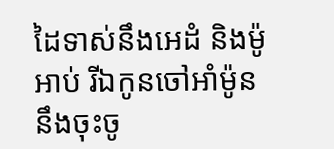ដៃទាស់នឹងអេដំ និងម៉ូអាប់ រីឯកូនចៅអាំម៉ូននឹងចុះចូ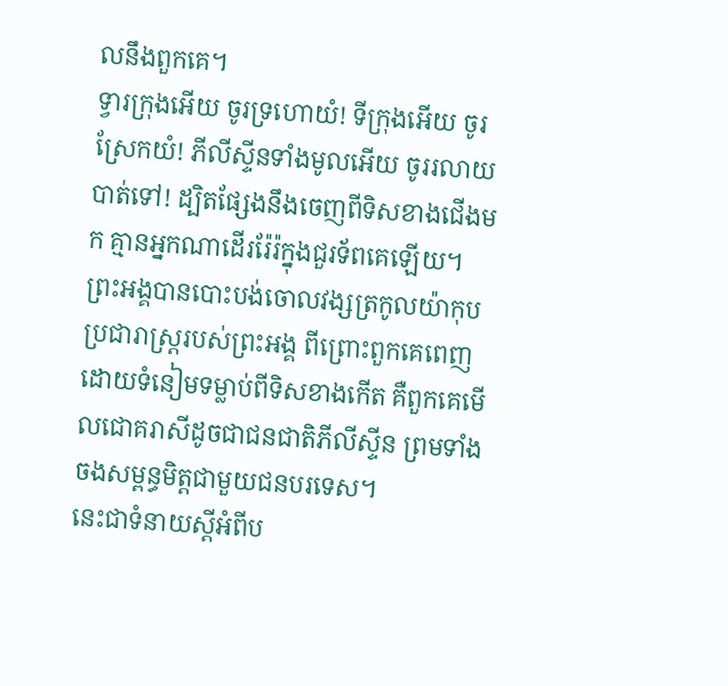លនឹងពួកគេ។
ទ្វារក្រុងអើយ ចូរទ្រហោយំ! ទីក្រុងអើយ ចូរស្រែកយំ! ភីលីស្ទីនទាំងមូលអើយ ចូររលាយបាត់ទៅ! ដ្បិតផ្សែងនឹងចេញពីទិសខាងជើងមក គ្មានអ្នកណាដើររ៉ែរ៉ក្នុងជួរទ័ពគេឡើយ។
ព្រះអង្គបានបោះបង់ចោលវង្សត្រកូលយ៉ាកុបប្រជារាស្ត្ររបស់ព្រះអង្គ ពីព្រោះពួកគេពេញដោយទំនៀមទម្លាប់ពីទិសខាងកើត គឺពួកគេមើលជោគរាសីដូចជាជនជាតិភីលីស្ទីន ព្រមទាំងចងសម្ពន្ធមិត្តជាមួយជនបរទេស។
នេះជាទំនាយស្ដីអំពីប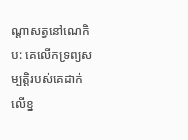ណ្ដាសត្វនៅណេកិប: គេលើកទ្រព្យសម្បត្តិរបស់គេដាក់លើខ្ន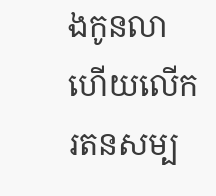ងកូនលា ហើយលើករតនសម្ប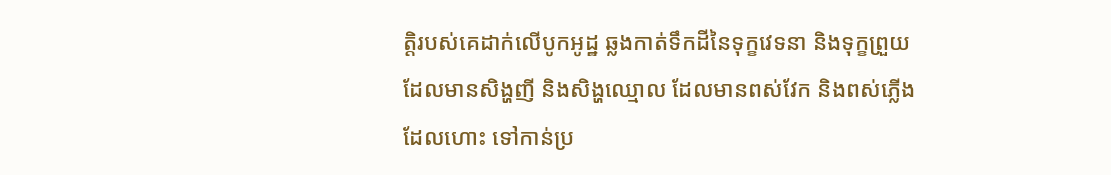ត្តិរបស់គេដាក់លើបូកអូដ្ឋ ឆ្លងកាត់ទឹកដីនៃទុក្ខវេទនា និងទុក្ខព្រួយ ដែលមានសិង្ហញី និងសិង្ហឈ្មោល ដែលមានពស់វែក និងពស់ភ្លើងដែលហោះ ទៅកាន់ប្រ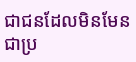ជាជនដែលមិនមែនជាប្រ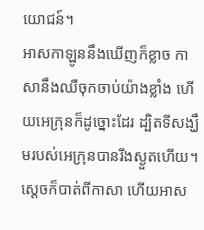យោជន៍។
អាសកាឡូននឹងឃើញក៏ខ្លាច កាសានឹងឈឺចុកចាប់យ៉ាងខ្លាំង ហើយអេក្រុនក៏ដូច្នោះដែរ ដ្បិតទីសង្ឃឹមរបស់អេក្រុនបានរីងស្ងួតហើយ។ ស្ដេចក៏បាត់ពីកាសា ហើយអាស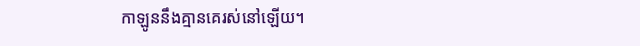កាឡូននឹងគ្មានគេរស់នៅឡើយ។